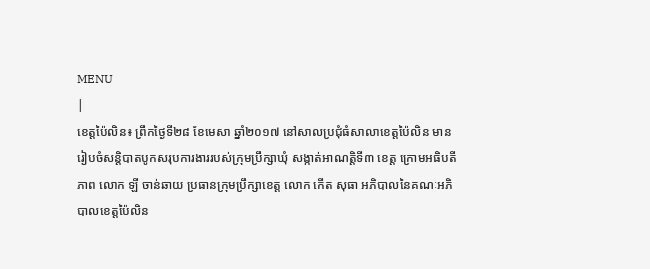MENU
|
ខេត្តប៉ៃលិន៖ ព្រឹកថ្ងៃទី២៨ ខែមេសា ឆ្នាំ២០១៧ នៅសាលប្រជុំធំសាលាខេត្តប៉ៃលិន មានរៀបចំសន្តិបាតបូកសរុបការងាររបស់ក្រុមប្រឹក្សាឃុំ សង្កាត់អាណត្តិទី៣ ខេត្ត ក្រោមអធិបតីភាព លោក ឡី ចាន់ឆាយ ប្រធានក្រុមប្រឹក្សាខេត្ត លោក កើត សុធា អភិបាលនៃគណៈអភិបាលខេត្តប៉ៃលិន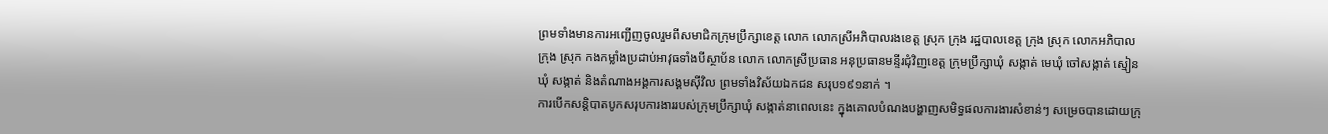ព្រមទាំងមានការអញ្ជើញចូលរួមពីសមាជិកក្រុមប្រឹក្សាខេត្ត លោក លោកស្រីអភិបាលរងខេត្ត ស្រុក ក្រុង រដ្ឋបាលខេត្ត ក្រុង ស្រុក លោកអភិបាលក្រុង ស្រុក កងកម្លាំងប្រដាប់អាវុធទាំងបីស្ថាប័ន លោក លោកស្រីប្រធាន អនុប្រធានមន្ទីរជុំវិញខេត្ត ក្រុមប្រឹក្សាឃុំ សង្កាត់ មេឃុំ ចៅសង្កាត់ ស្មៀនឃុំ សង្កាត់ និងតំណាងអង្គការសង្គមស៊ីវិល ព្រមទាំងវិស័យឯកជន សរុប១៩១នាក់ ។
ការបើកសន្តិបាតបូកសរុបការងាររបស់ក្រុមប្រឹក្សាឃុំ សង្កាត់នាពេលនេះ ក្នុងគោលបំណងបង្ហាញសមិទ្ធផលការងារសំខាន់ៗ សម្រេចបានដោយក្រុ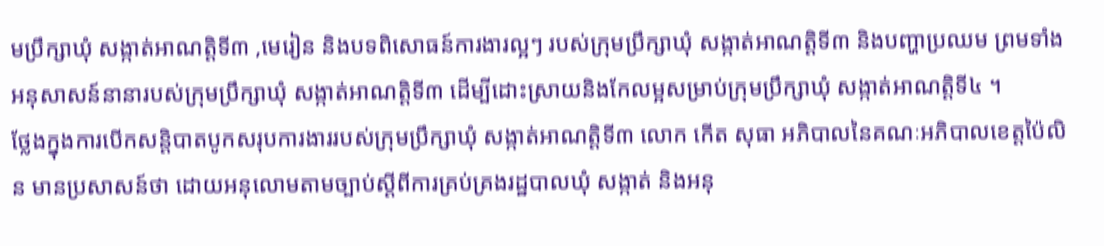មប្រឹក្សាឃុំ សង្កាត់អាណត្តិទី៣ ,មេរៀន និងបទពិសោធន៍ការងារល្អៗ របស់ក្រុមប្រឹក្សាឃុំ សង្កាត់អាណត្តិទី៣ និងបញ្ហាប្រឈម ព្រមទាំងអនុសាសន៍នានារបស់ក្រុមប្រឹក្សាឃុំ សង្កាត់អាណត្តិទី៣ ដើម្បីដោះស្រាយនិងកែលម្អសម្រាប់ក្រុមប្រឹក្សាឃុំ សង្កាត់អាណត្តិទី៤ ។
ថ្លែងក្នុងការបើកសន្តិបាតបូកសរុបការងាររបស់ក្រុមប្រឹក្សាឃុំ សង្កាត់អាណត្តិទី៣ លោក កើត សុធា អភិបាលនៃគណៈអភិបាលខេត្តប៉ៃលិន មានប្រសាសន៍ថា ដោយអនុលោមតាមច្បាប់ស្តីពីការគ្រប់គ្រងរដ្ឋបាលឃុំ សង្កាត់ និងអនុ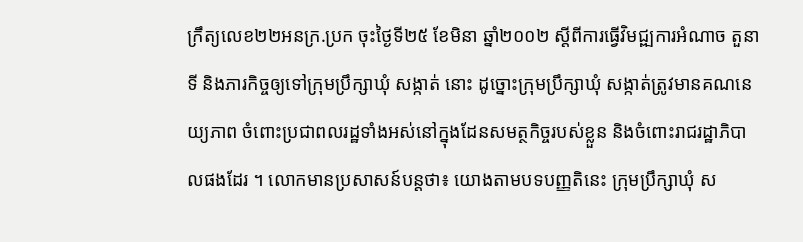ក្រឹត្យលេខ២២អនក្រ.ប្រក ចុះថ្ងៃទី២៥ ខែមិនា ឆ្នាំ២០០២ ស្តីពីការធ្វើវិមជ្ឍការអំណាច តួនាទី និងភារកិច្ចឲ្យទៅក្រុមប្រឹក្សាឃុំ សង្កាត់ នោះ ដូច្នោះក្រុមប្រឹក្សាឃុំ សង្កាត់ត្រូវមានគណនេយ្យភាព ចំពោះប្រជាពលរដ្ឋទាំងអស់នៅក្នុងដែនសមត្ថកិច្ចរបស់ខ្លួន និងចំពោះរាជរដ្ឋាភិបាលផងដែរ ។ លោកមានប្រសាសន៍បន្តថា៖ យោងតាមបទបញ្ញតិនេះ ក្រុមប្រឹក្សាឃុំ ស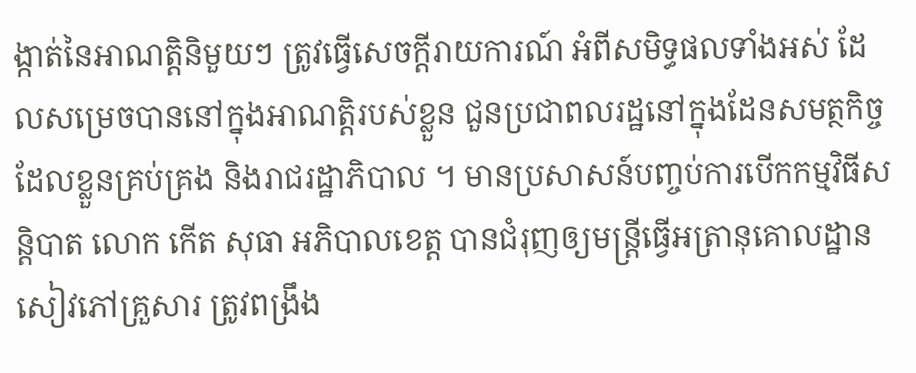ង្កាត់នៃអាណត្តិនិមួយៗ ត្រូវធ្វើសេចក្តីរាយការណ៍ អំពីសមិទ្ធផលទាំងអស់ ដែលសម្រេចបាននៅក្នុងអាណត្តិរបស់ខ្លួន ជួនប្រជាពលរដ្ឋនៅក្នុងដែនសមត្ថកិច្ច ដែលខ្លួនគ្រប់គ្រង និងរាជរដ្ឋាភិបាល ។ មានប្រសាសន៍បញ្ចប់ការបើកកម្មវិធីសន្តិបាត លោក កើត សុធា អភិបាលខេត្ត បានជំរុញឲ្យមន្ត្រីធ្វើអត្រានុគោលដ្ឋាន សៀវភៅគ្រួសារ ត្រូវពង្រឹង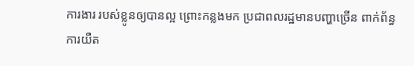ការងារ របស់ខ្លូនឲ្យបានល្អ ព្រោះកន្លងមក ប្រជាពលរដ្ឋមានបញ្ហាច្រើន ពាក់ព័ន្ធការយឺត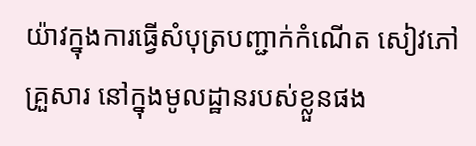យ៉ាវក្នុងការធ្វើសំបុត្របញ្ជាក់កំណើត សៀវភៅគ្រួសារ នៅក្នុងមូលដ្ឋានរបស់ខ្លួនផង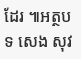ដែរ ៕អត្ថបទ សេង សុវ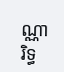ណ្ណារិទ្ធ